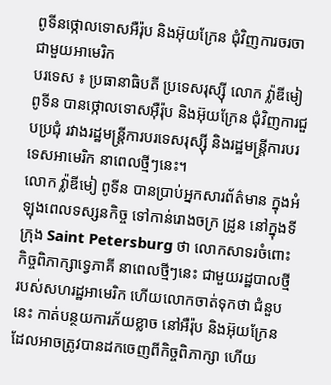ពូទីនថ្កោលទោសអឺរ៉ុប និងអ៊ុយក្រែន ជុំវិញការចរចាជាមួយអាមេរិក
បរទេស ៖ ប្រធានាធិបតី ប្រទេសរុស្ស៊ី លោក វ្ល៉ាឌីមៀ ពូទីន បានថ្កោលទោសអ៊ឺរ៉ុប និងអ៊ុយក្រែន ជុំវិញការជួបប្រជុំ រវាងរដ្ឋមន្ត្រីការបរទេសរុស្ស៊ី និងរដ្ឋមន្ត្រីការបរទេសអាមេរិក នាពេលថ្មីៗនេះ។
លោក វ្ល៉ាឌីមៀ ពូទីន បានប្រាប់អ្នកសារព័ត៌មាន ក្នុងអំឡុងពេលទស្សនកិច្ច ទៅកាន់រោងចក្រ ដ្រូន នៅក្នុងទីក្រុង Saint Petersburg ថា លោកសាទរចំពោះកិច្ចពិភាក្សាទ្វេភាគី នាពេលថ្មីៗនេះ ជាមួយរដ្ឋបាលថ្មី របស់សហរដ្ឋអាមេរិក ហើយលោកចាត់ទុកថា ជំនួបនេះ កាត់បន្ថយការភ័យខ្លាច នៅអឺរ៉ុប និងអ៊ុយក្រែន ដែលអាចត្រូវបានដកចេញពីកិច្ចពិភាក្សា ហើយ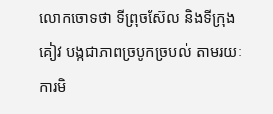លោកចោទថា ទីព្រុចស៊ែល និងទីក្រុងគៀវ បង្កជាភាពច្របូកច្របល់ តាមរយៈការមិ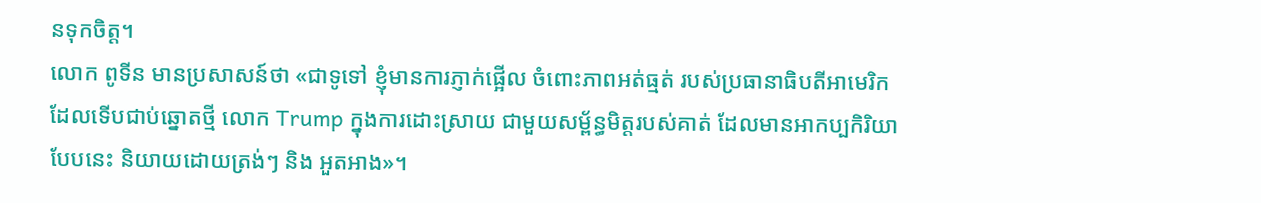នទុកចិត្ត។
លោក ពូទីន មានប្រសាសន៍ថា «ជាទូទៅ ខ្ញុំមានការភ្ញាក់ផ្អើល ចំពោះភាពអត់ធ្មត់ របស់ប្រធានាធិបតីអាមេរិក ដែលទើបជាប់ឆ្នោតថ្មី លោក Trump ក្នុងការដោះស្រាយ ជាមួយសម្ព័ន្ធមិត្តរបស់គាត់ ដែលមានអាកប្បកិរិយា បែបនេះ និយាយដោយត្រង់ៗ និង អួតអាង»។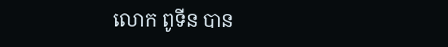លោក ពូទីន បាន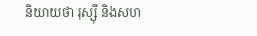និយាយថា រុស្ស៊ី និងសហ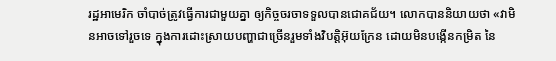រដ្ឋអាមេរិក ចាំបាច់ត្រូវធ្វើការជាមួយគ្នា ឲ្យកិច្ចចរចាទទួលបានជោគជ័យ។ លោកបាននិយាយថា «វាមិនអាចទៅរួចទេ ក្នុងការដោះស្រាយបញ្ហាជាច្រើនរួមទាំងវិបត្តិអ៊ុយក្រែន ដោយមិនបង្កើនកម្រិត នៃ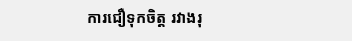ការជឿទុកចិត្ត រវាងរុ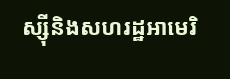ស្ស៊ីនិងសហរដ្ឋអាមេរិ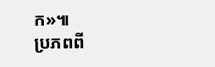ក»៕
ប្រភពពី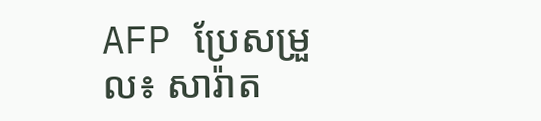AFP ប្រែសម្រួល៖ សារ៉ាត